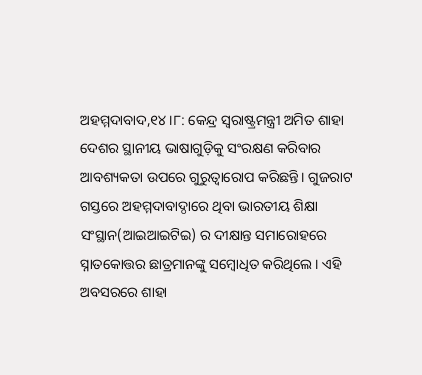ଅହମ୍ମଦାବାଦ,୧୪।୮: କେନ୍ଦ୍ର ସ୍ବରାଷ୍ଟ୍ରମନ୍ତ୍ରୀ ଅମିତ ଶାହା ଦେଶର ସ୍ଥାନୀୟ ଭାଷାଗୁଡ଼ିକୁ ସଂରକ୍ଷଣ କରିବାର ଆବଶ୍ୟକତା ଉପରେ ଗୁରୁତ୍ୱାରୋପ କରିଛନ୍ତି। ଗୁଜରାଟ ଗସ୍ତରେ ଅହମ୍ମଦାବାଦ୍ଠାରେ ଥିବା ଭାରତୀୟ ଶିକ୍ଷା ସଂସ୍ଥାନ(ଆଇଆଇଟିଇ) ର ଦୀକ୍ଷାନ୍ତ ସମାରୋହରେ ସ୍ନାତକୋତ୍ତର ଛାତ୍ରମାନଙ୍କୁ ସମ୍ବୋଧିତ କରିଥିଲେ। ଏହି ଅବସରରେ ଶାହା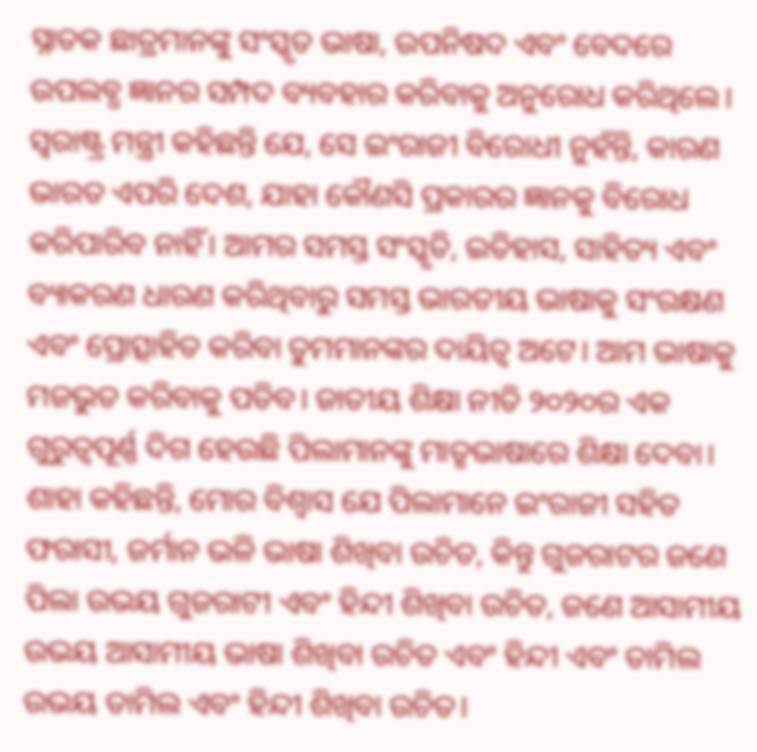ସ୍ନାତକ ଛାତ୍ରମାନଙ୍କୁ ସଂସ୍କୃତ ଭାଷା, ଉପନିଷଦ ଏବଂ ବେଦରେ ଉପଲବ୍ଧ ଜ୍ଞାନର ସମ୍ପଦ ବ୍ୟବହାର କରିବାକୁ ଅନୁରୋଧ କରିଥିଲେ।
ସ୍ବରାଷ୍ଟ୍ର ମନ୍ତ୍ରୀ କହିଛନ୍ତି ଯେ, ସେ ଇଂରାଜୀ ବିରୋଧୀ ନୁହଁନ୍ତି, କାରଣ ଭାରତ ଏପରି ଦେଶ, ଯାହା କୌଣସି ପ୍ରକାରର ଜ୍ଞାନକୁ ବିରୋଧ କରିପାରିବ ନାହିଁ। ଆମର ସମସ୍ତ ସଂସ୍କୃତି, ଇତିହାସ, ସାହିତ୍ୟ ଏବଂ ବ୍ୟାକରଣ ଧାରଣ କରିଥିବାରୁ ସମସ୍ତ ଭାରତୀୟ ଭାଷାକୁ ସଂରକ୍ଷଣ ଏବଂ ପ୍ରୋତ୍ସାହିତ କରିବା ତୁମମାନଙ୍କର ଦାୟିତ୍ୱ ଅଟେ। ଆମ ଭାଷାକୁ ମଜଭୁତ କରିବାକୁ ପଡିବ। ଜାତୀୟ ଶିକ୍ଷା ନୀତି ୨୦୨୦ର ଏକ ଗୁରୁତ୍ୱପୂର୍ଣ୍ଣ ଦିଗ ହେଉଛି ପିଲାମାନଙ୍କୁ ମାତୃଭାଷାରେ ଶିକ୍ଷା ଦେବା।
ଶାହା କହିଛନ୍ତି, ମୋର ବିଶ୍ୱାସ ଯେ ପିଲାମାନେ ଇଂରାଜୀ ସହିତ ଫରାସୀ, ଜର୍ମାନ ଭଳି ଭାଷା ଶିଖିବା ଉଚିତ, କିନ୍ତୁ ଗୁଜରାଟର ଜଣେ ପିଲା ଉଭୟ ଗୁଜରାଟୀ ଏବଂ ହିନ୍ଦୀ ଶିଖିବା ଉଚିତ, ଜଣେ ଆସାମୀୟ ଉଭୟ ଆସାମୀୟ ଭାଷା ଶିଖିବା ଉଚିତ ଏବଂ ହିନ୍ଦୀ ଏବଂ ତାମିଲ ଉଭୟ ତାମିଲ ଏବଂ ହିନ୍ଦୀ ଶିଖିବା ଉଚିତ।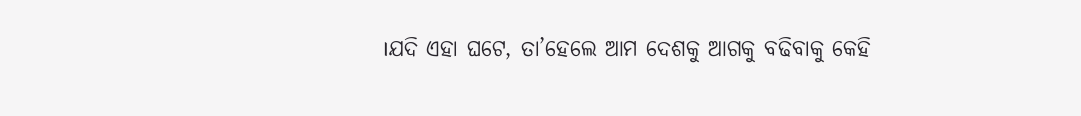।ଯଦି ଏହା ଘଟେ, ତା’ହେଲେ ଆମ ଦେଶକୁ ଆଗକୁ ବଢିବାକୁ କେହି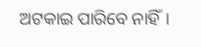ଅଟକାଇ ପାରିବେ ନାହିଁ।